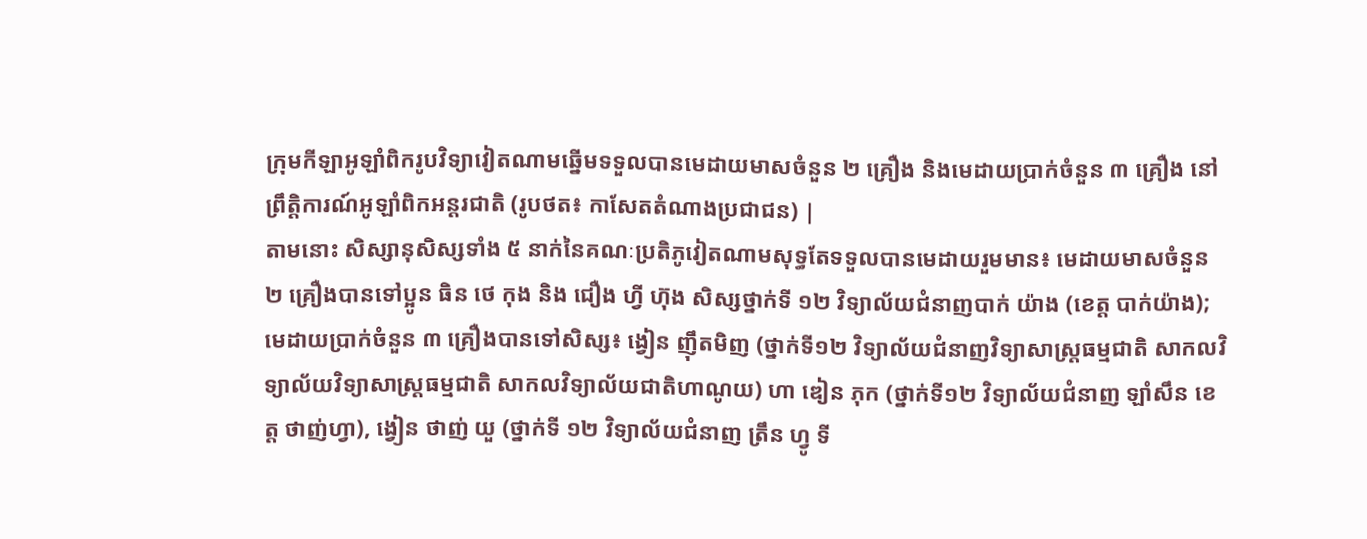ក្រុមកីឡាអូឡាំពិករូបវិទ្យាវៀតណាមឆ្នើមទទួលបានមេដាយមាសចំនួន ២ គ្រឿង និងមេដាយប្រាក់ចំនួន ៣ គ្រឿង នៅព្រឹត្តិការណ៍អូឡាំពិកអន្តរជាតិ (រូបថត៖ កាសែតតំណាងប្រជាជន) |
តាមនោះ សិស្សានុសិស្សទាំង ៥ នាក់នៃគណៈប្រតិភូវៀតណាមសុទ្ធតែទទួលបានមេដាយរួមមាន៖ មេដាយមាសចំនួន ២ គ្រឿងបានទៅប្អូន ធិន ថេ កុង និង ជឿង ហ្វី ហ៊ុង សិស្សថ្នាក់ទី ១២ វិទ្យាល័យជំនាញបាក់ យ៉ាង (ខេត្ត បាក់យ៉ាង); មេដាយប្រាក់ចំនួន ៣ គ្រឿងបានទៅសិស្ស៖ ង្វៀន ញ៉ឹតមិញ (ថ្នាក់ទី១២ វិទ្យាល័យជំនាញវិទ្យាសាស្ត្រធម្មជាតិ សាកលវិទ្យាល័យវិទ្យាសាស្ត្រធម្មជាតិ សាកលវិទ្យាល័យជាតិហាណូយ) ហា ឌៀន ភុក (ថ្នាក់ទី១២ វិទ្យាល័យជំនាញ ឡាំសឹន ខេត្ត ថាញ់ហ្វា), ង្វៀន ថាញ់ យួ (ថ្នាក់ទី ១២ វិទ្យាល័យជំនាញ ត្រឹន ហ្វូ ទី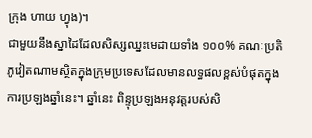ក្រុង ហាយ ហ្វុង)។
ជាមួយនឹងស្នាដៃដែលសិស្សឈ្នះមេដាយទាំង ១០០% គណៈប្រតិភូវៀតណាមស្ថិតក្នុងក្រុមប្រទេសដែលមានលទ្ធផលខ្ពស់បំផុតក្នុងការប្រឡងឆ្នាំនេះ។ ឆ្នាំនេះ ពិន្ទុប្រឡងអនុវត្តរបស់សិ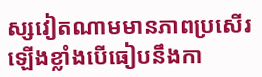ស្សវៀតណាមមានភាពប្រសើរឡើងខ្លាំងបើធៀបនឹងកា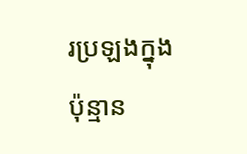រប្រឡងក្នុងប៉ុន្មាន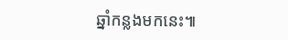ឆ្នាំកន្លងមកនេះ៕